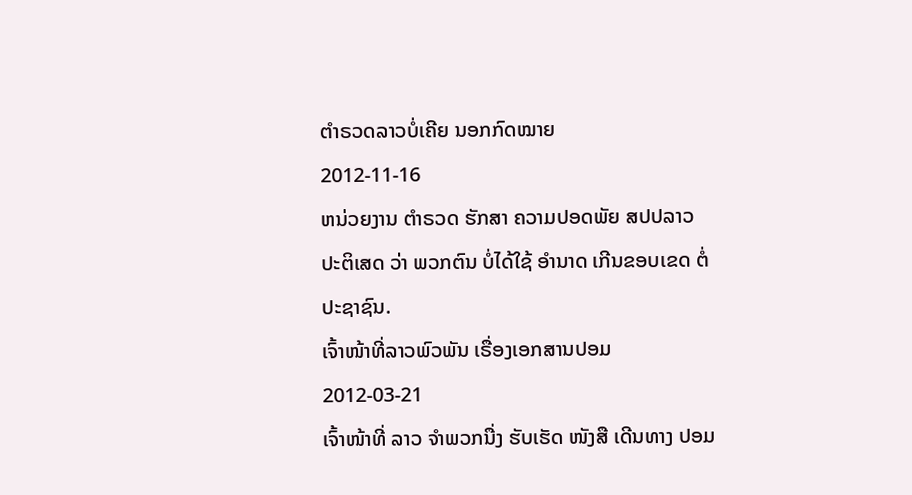ຕໍາຣວດລາວບໍ່ເຄີຍ ນອກກົດໝາຍ
2012-11-16
ຫນ່ວຍງານ ຕໍາຣວດ ຮັກສາ ຄວາມປອດພັຍ ສປປລາວ ປະຕິເສດ ວ່າ ພວກຕົນ ບໍ່ໄດ້ໃຊ້ ອຳນາດ ເກີນຂອບເຂດ ຕໍ່ ປະຊາຊົນ.
ເຈົ້າໜ້າທີ່ລາວພົວພັນ ເຣື່ອງເອກສານປອມ
2012-03-21
ເຈົ້າໜ້າທີ່ ລາວ ຈໍາພວກນື່ງ ຮັບເຮັດ ໜັງສື ເດີນທາງ ປອມ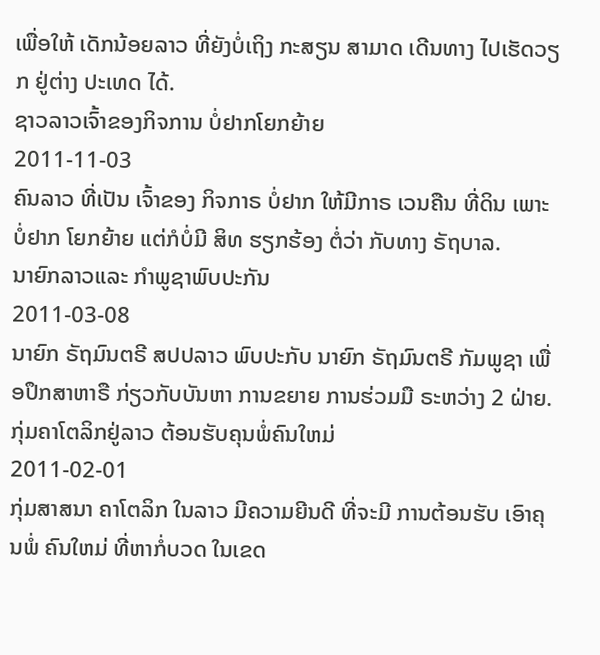ເພື່ອໃຫ້ ເດັກນ້ອຍລາວ ທີ່ຍັງບໍ່ເຖິງ ກະສຽນ ສາມາດ ເດີນທາງ ໄປເຮັດວຽກ ຢູ່ຕ່າງ ປະເທດ ໄດ້.
ຊາວລາວເຈົ້າຂອງກິຈການ ບໍ່ຢາກໂຍກຍ້າຍ
2011-11-03
ຄົນລາວ ທີ່ເປັນ ເຈົ້າຂອງ ກິຈກາຣ ບໍ່ຢາກ ໃຫ້ມີກາຣ ເວນຄືນ ທີ່ດິນ ເພາະບໍ່ຢາກ ໂຍກຍ້າຍ ແຕ່ກໍບໍ່ມີ ສິທ ຮຽກຮ້ອງ ຕໍ່ວ່າ ກັບທາງ ຣັຖບາລ.
ນາຍົກລາວແລະ ກໍາພູຊາພົບປະກັນ
2011-03-08
ນາຍົກ ຣັຖມົນຕຣີ ສປປລາວ ພົບປະກັບ ນາຍົກ ຣັຖມົນຕຣີ ກັມພູຊາ ເພື່ອປຶກສາຫາຣື ກ່ຽວກັບບັນຫາ ການຂຍາຍ ການຮ່ວມມື ຣະຫວ່າງ 2 ຝ່າຍ.
ກຸ່ມຄາໂຕລິກຢູ່ລາວ ຕ້ອນຮັບຄຸນພໍ່ຄົນໃຫມ່
2011-02-01
ກຸ່ມສາສນາ ຄາໂຕລິກ ໃນລາວ ມີຄວາມຍີນດີ ທີ່ຈະມີ ການຕ້ອນຮັບ ເອົາຄຸນພໍ່ ຄົນໃຫມ່ ທີ່ຫາກໍ່ບວດ ໃນເຂດ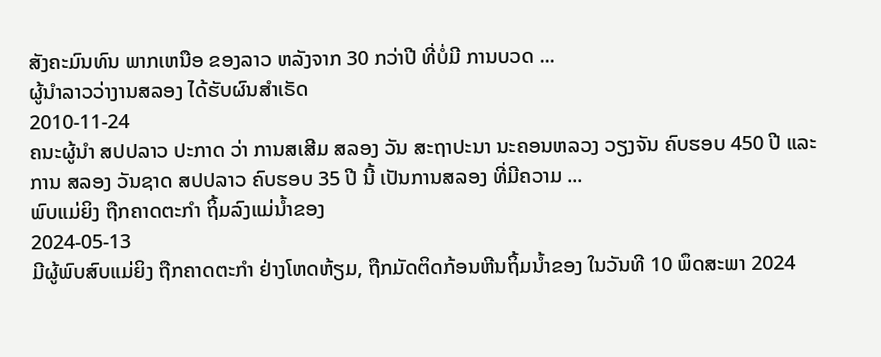ສັງຄະມົນທົນ ພາກເຫນືອ ຂອງລາວ ຫລັງຈາກ 30 ກວ່າປີ ທີ່ບໍ່ມີ ການບວດ ...
ຜູ້ນໍາລາວວ່າງານສລອງ ໄດ້ຮັບຜົນສໍາເຣັດ
2010-11-24
ຄນະຜູ້ນໍາ ສປປລາວ ປະກາດ ວ່າ ການສເສີມ ສລອງ ວັນ ສະຖາປະນາ ນະຄອນຫລວງ ວຽງຈັນ ຄົບຮອບ 450 ປີ ແລະ ການ ສລອງ ວັນຊາດ ສປປລາວ ຄົບຮອບ 35 ປີ ນີ້ ເປັນການສລອງ ທີ່ມີຄວາມ ...
ພົບແມ່ຍິງ ຖືກຄາດຕະກໍາ ຖິ້ມລົງແມ່ນໍ້າຂອງ
2024-05-13
ມີຜູ້ພົບສົບແມ່ຍິງ ຖືກຄາດຕະກໍາ ຢ່າງໂຫດຫ້ຽມ, ຖືກມັດຕິດກ້ອນຫີນຖິ້ມນໍ້າຂອງ ໃນວັນທີ 10 ພຶດສະພາ 2024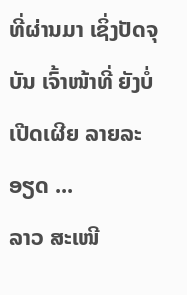ທີ່ຜ່ານມາ ເຊິ່ງປັດຈຸບັນ ເຈົ້າໜ້າທີ່ ຍັງບໍ່ເປີດເຜີຍ ລາຍລະອຽດ ...
ລາວ ສະເໜີ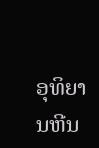ອຸທິຍານຫີນ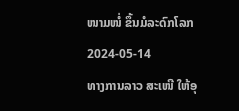ໜາມໜໍ່ ຂຶ້ນມໍລະດົກໂລກ
2024-05-14
ທາງການລາວ ສະເໜີ ໃຫ້ອຸ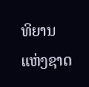ທິຍານແຫ່ງຊາດ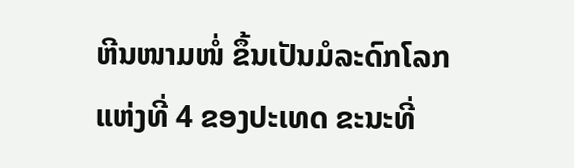ຫີນໜາມໜໍ່ ຂຶ້ນເປັນມໍລະດົກໂລກ ແຫ່ງທີ່ 4 ຂອງປະເທດ ຂະນະທີ່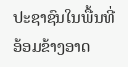ປະຊາຊົນໃນພື້ນທີ່ ອ້ອມຂ້າງອາດ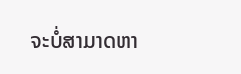ຈະບໍ່ສາມາດຫາ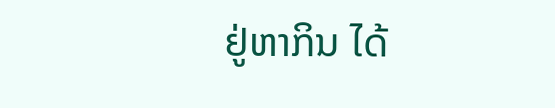ຢູ່ຫາກິນ ໄດ້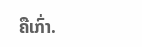ຄືເກົ່າ.